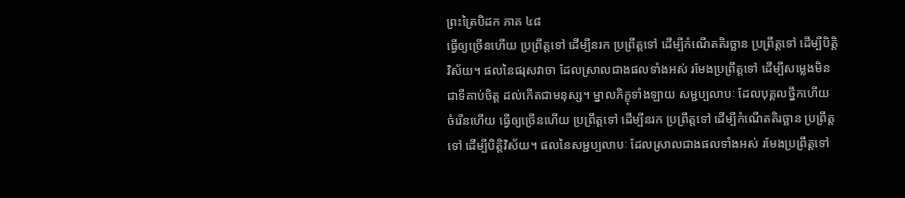ព្រះត្រៃបិដក ភាគ ៤៨
ធ្វើឲ្យច្រើនហើយ ប្រព្រឹត្តទៅ ដើម្បីនរក ប្រព្រឹត្តទៅ ដើម្បីកំណើតតិរច្ឆាន ប្រព្រឹត្តទៅ ដើម្បីបិត្តិវិស័យ។ ផលនៃផរុសវាចា ដែលស្រាលជាងផលទាំងអស់ រមែងប្រព្រឹត្តទៅ ដើម្បីសម្លេងមិនជាទីគាប់ចិត្ត ដល់កើតជាមនុស្ស។ ម្នាលភិក្ខុទាំងឡាយ សម្ជប្បលាបៈ ដែលបុគ្គលថ្នឹកហើយ ចំរើនហើយ ធ្វើឲ្យច្រើនហើយ ប្រព្រឹត្តទៅ ដើម្បីនរក ប្រព្រឹត្តទៅ ដើម្បីកំណើតតិរច្ឆាន ប្រព្រឹត្តទៅ ដើម្បីបិត្តិវិស័យ។ ផលនៃសម្ជប្បលាបៈ ដែលស្រាលជាងផលទាំងអស់ រមែងប្រព្រឹត្តទៅ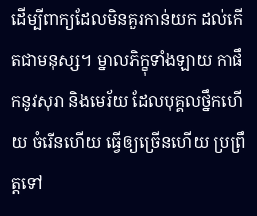ដើម្បីពាក្យដែលមិនគួរកាន់យក ដល់កើតជាមនុស្ស។ ម្នាលភិក្ខុទាំងឡាយ កាផឹកនូវសុរា និងមេរ័យ ដែលបុគ្គលថ្នឹកហើយ ចំរើនហើយ ធ្វើឲ្យច្រើនហើយ ប្រព្រឹត្តទៅ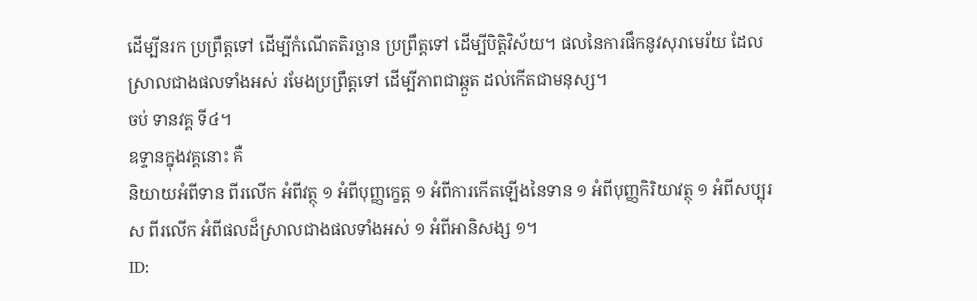ដើម្បីនរក ប្រព្រឹត្តទៅ ដើម្បីកំណើតតិរច្ឆាន ប្រព្រឹត្តទៅ ដើម្បីបិត្តិវិស័យ។ ផលនៃការផឹកនូវសុរាមេរ័យ ដែលស្រាលជាងផលទាំងអស់ រមែងប្រព្រឹត្តទៅ ដើម្បីភាពជាឆ្កួត ដល់កើតជាមនុស្ស។
ចប់ ទានវគ្គ ទី៤។
ឧទ្ទានក្នុងវគ្គនោះ គឺ
និយាយអំពីទាន ពីរលើក អំពីវត្ថុ ១ អំពីបុញ្ញក្ខេត្ត ១ អំពីការកើតឡើងនៃទាន ១ អំពីបុញ្ញកិរិយាវត្ថុ ១ អំពីសប្បុរស ពីរលើក អំពីផលដ៏ស្រាលជាងផលទាំងអស់ ១ អំពីអានិសង្ស ១។
ID: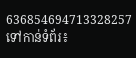636854694713328257
ទៅកាន់ទំព័រ៖